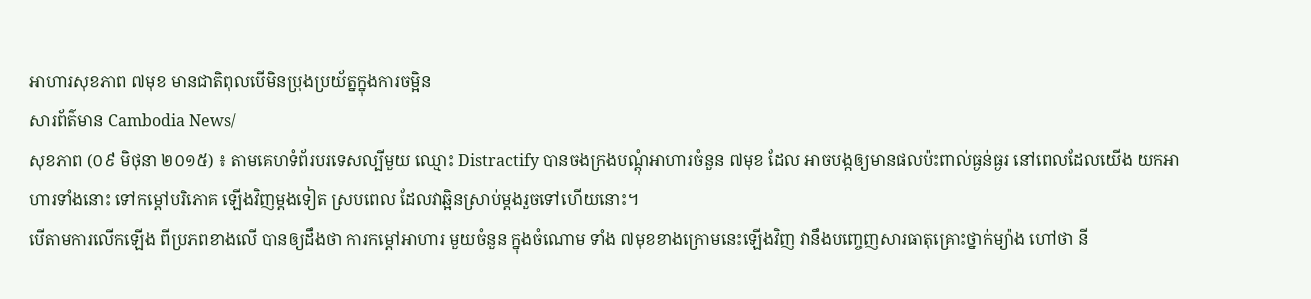អាហារសុខភាព ៧មុខ មានជាតិពុលបើមិនប្រុងប្រយ័ត្នក្នុងការចម្អិន
សារព័ត៌មាន Cambodia News/
សុខភាព (០៩ មិថុនា ២០១៥) ៖ តាមគេហទំព័របរទេសល្បីមួយ ឈ្មោះ Distractify បានចងក្រងបណ្តុំអាហារចំនួន ៧មុខ ដែល អាចបង្កឲ្យមានផលប៉ះពាល់ធ្ងន់ធ្ងរ នៅពេលដែលយើង យកអាហារទាំងនោះ ទៅកម្តៅបរិភោគ ឡើងវិញម្តងទៀត ស្របពេល ដែលវាឆ្អិនស្រាប់ម្តងរួចទៅហើយនោះ។
បើតាមការលើកឡើង ពីប្រភពខាងលើ បានឲ្យដឹងថា ការកម្តៅអាហារ មួយចំនួន ក្នុងចំណោម ទាំង ៧មុខខាងក្រោមនេះឡើងវិញ វានឹងបញ្ចេញសារធាតុគ្រោះថ្នាក់ម្យ៉ាង ហៅថា នី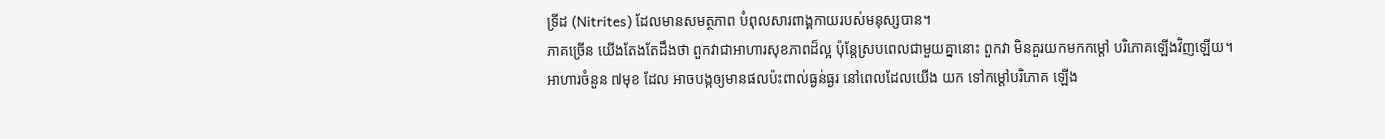ទ្រីដ (Nitrites) ដែលមានសមត្ថភាព បំពុលសារពាង្គកាយរបស់មនុស្សបាន។
ភាគច្រើន យើងតែងតែដឹងថា ពួកវាជាអាហារសុខភាពដ៏ល្អ ប៉ុន្តែស្របពេលជាមួយគ្នានោះ ពួកវា មិនគួរយកមកកម្តៅ បរិភោគឡើងវិញឡើយ។
អាហារចំនួន ៧មុខ ដែល អាចបង្កឲ្យមានផលប៉ះពាល់ធ្ងន់ធ្ងរ នៅពេលដែលយើង យក ទៅកម្តៅបរិភោគ ឡើង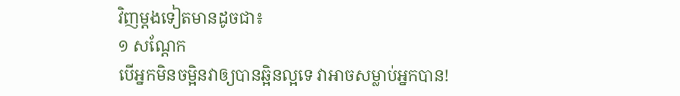វិញម្តងទៀតមានដូចជា៖
១ សណ្តែក
បើអ្នកមិនចម្អិនវាឲ្យបានឆ្អិនល្អទេ វាអាចសម្លាប់អ្នកបាន!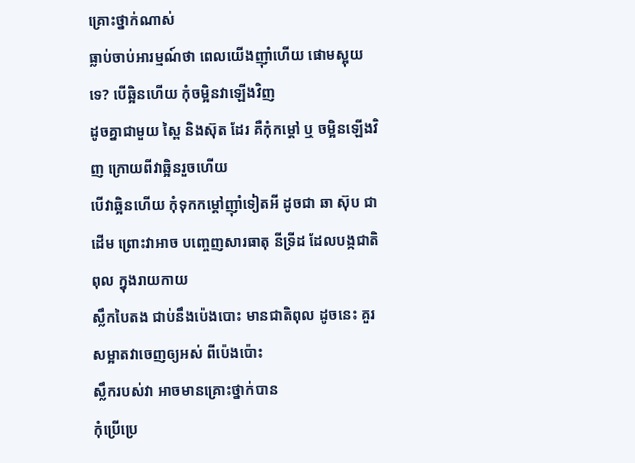គ្រោះថ្នាក់ណាស់
ធ្លាប់ចាប់អារម្មណ៍ថា ពេលយើងញ៉ាំហើយ ផោមស្អុយទេ? បើឆ្អិនហើយ កុំចម្អិនវាឡើងវិញ
ដូចគ្នាជាមួយ ស្ពៃ និងស៊ុត ដែរ គឺកុំកម្តៅ ឬ ចម្អិនឡើងវិញ ក្រោយពីវាឆ្អិនរួចហើយ
បើវាឆ្អិនហើយ កុំទុកកម្តៅញ៉ាំទៀតអី ដូចជា ឆា ស៊ុប ជាដើម ព្រោះវាអាច បញ្ចេញសារធាតុ នីទ្រីដ ដែលបង្កជាតិពុល ក្នុងរាយកាយ
ស្លឹកបៃតង ជាប់នឹងប៉េងបោះ មានជាតិពុល ដូចនេះ គួរសម្អាតវាចេញឲ្យអស់ ពីប៉េងប៉ោះ
ស្លឹករបស់វា អាចមានគ្រោះថ្នាក់បាន
កុំប្រើប្រេ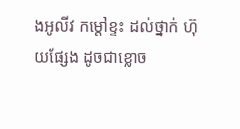ងអូលីវ កម្តៅខ្ទះ ដល់ថ្នាក់ ហ៊ុយផ្សែង ដូចជាខ្លោច